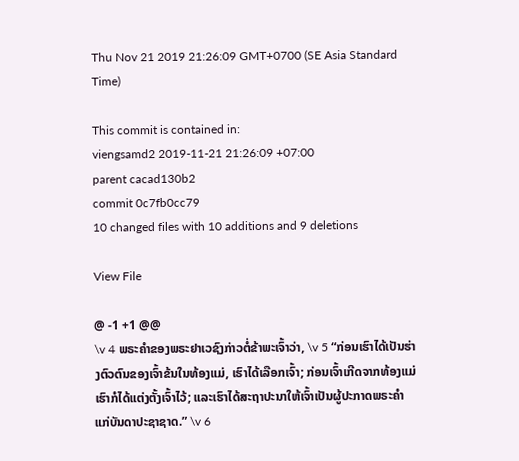Thu Nov 21 2019 21:26:09 GMT+0700 (SE Asia Standard Time)

This commit is contained in:
viengsamd2 2019-11-21 21:26:09 +07:00
parent cacad130b2
commit 0c7fb0cc79
10 changed files with 10 additions and 9 deletions

View File

@ -1 +1 @@
\v 4 ພຣະຄຳຂອງພຣະຢາເວຊົງກ່າວຕໍ່ຂ້າພະເຈົ້າວ່າ, \v 5 “ກ່ອນເຮົາໄດ້ເປັນຮ່າງຕົວຕົນຂອງເຈົ້າຂ້ນໃນທ້ອງແມ່, ເຮົາໄດ້ເລືອກເຈົ້າ; ກ່ອນເຈົ້າເກີດຈາກທ້ອງແມ່ ເຮົາກໍໄດ້ແຕ່ງຕັ້ງເຈົ້າໄວ້; ແລະເຮົາໄດ້ສະຖາປະນາໃຫ້ເຈົ້າເປັນຜູ້ປະກາດພຣະຄຳແກ່ບັນດາປະຊາຊາດ.” \v 6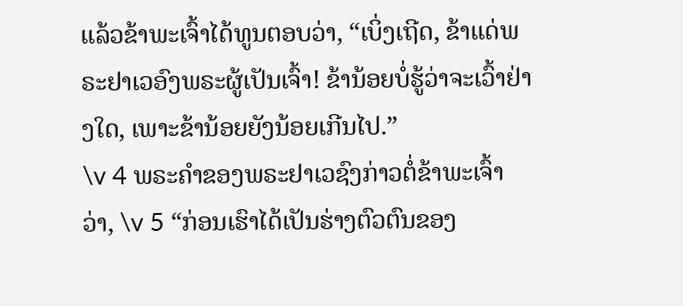ແລ້ວຂ້າພະເຈົ້າໄດ້ທູນຕອບວ່າ, “ເບິ່ງເຖີດ, ຂ້າແດ່ພຣະຢາເວອົງພຣະຜູ້ເປັນເຈົ້າ! ຂ້ານ້ອຍບໍ່ຮູ້ວ່າຈະເວົ້າຢ່າງໃດ, ເພາະຂ້ານ້ອຍຍັງນ້ອຍເກີນໄປ.”
\v 4 ພຣະຄຳຂອງພຣະຢາເວຊົງກ່າວຕໍ່ຂ້າພະເຈົ້າວ່າ, \v 5 “ກ່ອນເຮົາໄດ້ເປັນຮ່າງຕົວຕົນຂອງ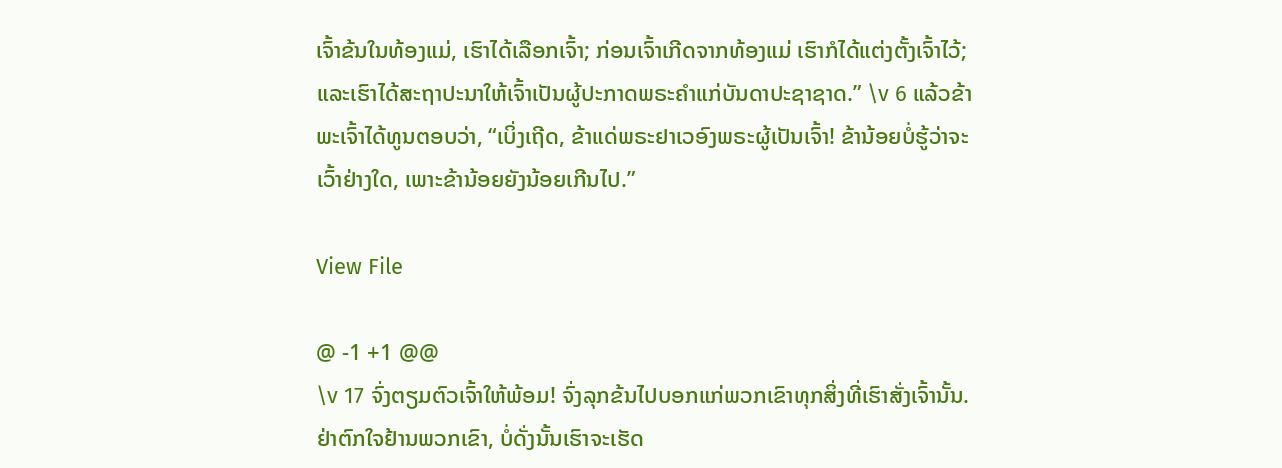ເຈົ້າຂ້ນໃນທ້ອງແມ່, ເຮົາໄດ້ເລືອກເຈົ້າ; ກ່ອນເຈົ້າເກີດຈາກທ້ອງແມ່ ເຮົາກໍໄດ້ແຕ່ງຕັ້ງເຈົ້າໄວ້; ແລະເຮົາໄດ້ສະຖາປະນາໃຫ້ເຈົ້າເປັນຜູ້ປະກາດພຣະຄຳແກ່ບັນດາປະຊາຊາດ.” \v 6 ແລ້ວຂ້າພະເຈົ້າໄດ້ທູນຕອບວ່າ, “ເບິ່ງເຖີດ, ຂ້າແດ່ພຣະຢາເວອົງພຣະຜູ້ເປັນເຈົ້າ! ຂ້ານ້ອຍບໍ່ຮູ້ວ່າຈະເວົ້າຢ່າງໃດ, ເພາະຂ້ານ້ອຍຍັງນ້ອຍເກີນໄປ.”

View File

@ -1 +1 @@
\v 17 ຈົ່ງຕຽມຕົວເຈົ້າໃຫ້ພ້ອມ! ຈົ່ງລຸກຂ້ນໄປບອກແກ່ພວກເຂົາທຸກສິ່ງທີ່ເຮົາສັ່ງເຈົ້ານັ້ນ. ຢ່າຕົກໃຈຢ້ານພວກເຂົາ, ບໍ່ດັ່ງນັ້ນເຮົາຈະເຮັດ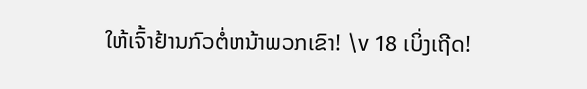ໃຫ້ເຈົ້າຢ້ານກົວຕໍ່ຫນ້າພວກເຂົາ! \v 18 ເບິ່ງເຖີດ!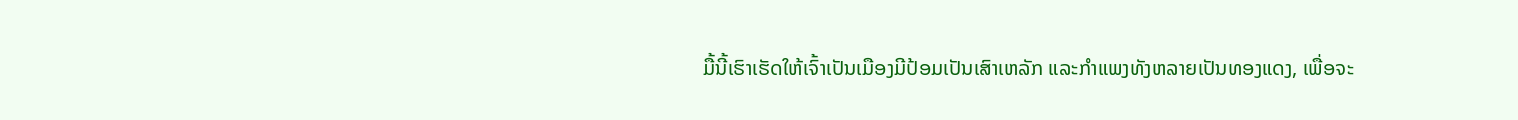ມື້ນີ້ເຮົາເຮັດໃຫ້ເຈົ້າເປັນເມືອງມີປ້ອມເປັນເສົາເຫລັກ ແລະກຳແພງທັງຫລາຍເປັນທອງແດງ, ເພື່ອຈະ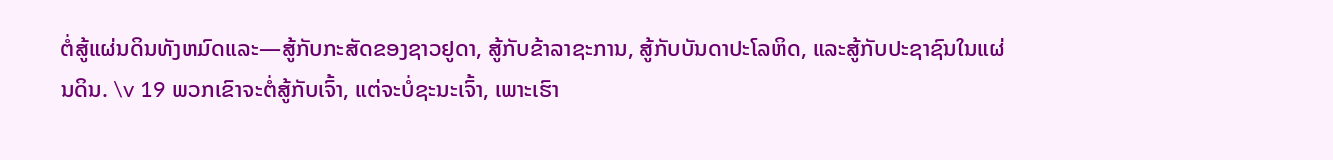ຕໍ່ສູ້ແຜ່ນດິນທັງຫມົດແລະ—ສູ້ກັບກະສັດຂອງຊາວຢູດາ, ສູ້ກັບຂ້າລາຊະການ, ສູ້ກັບບັນດາປະໂລຫິດ, ແລະສູ້ກັບປະຊາຊົນໃນແຜ່ນດິນ. \v 19 ພວກເຂົາຈະຕໍ່ສູ້ກັບເຈົ້າ, ແຕ່ຈະບໍ່ຊະນະເຈົ້າ, ເພາະເຮົາ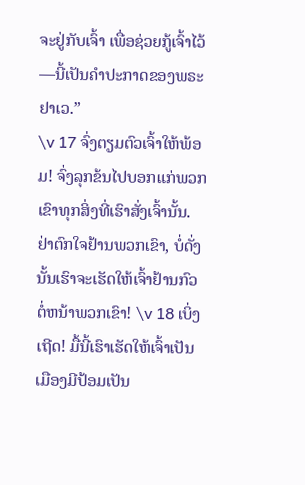ຈະຢູ່ກັບເຈົ້າ ເພື່ອຊ່ວຍກູ້ເຈົ້າໄວ້—ນີ້ເປັນຄຳປະກາດຂອງພຣະຢາເວ.”
\v 17 ຈົ່ງຕຽມຕົວເຈົ້າໃຫ້ພ້ອມ! ຈົ່ງລຸກຂ້ນໄປບອກແກ່ພວກເຂົາທຸກສິ່ງທີ່ເຮົາສັ່ງເຈົ້ານັ້ນ. ຢ່າຕົກໃຈຢ້ານພວກເຂົາ, ບໍ່ດັ່ງນັ້ນເຮົາຈະເຮັດໃຫ້ເຈົ້າຢ້ານກົວຕໍ່ຫນ້າພວກເຂົາ! \v 18 ເບິ່ງເຖີດ! ມື້ນີ້ເຮົາເຮັດໃຫ້ເຈົ້າເປັນເມືອງມີປ້ອມເປັນ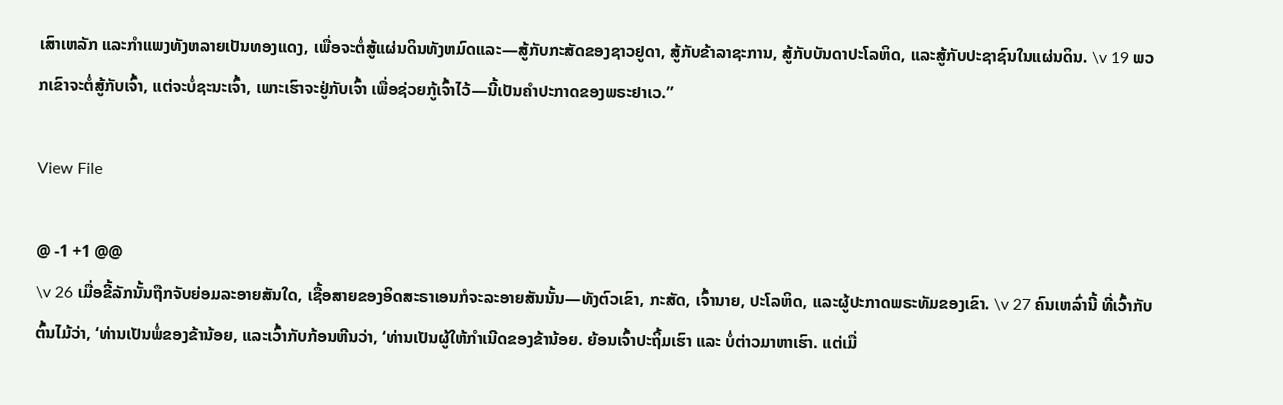ເສົາເຫລັກ ແລະກຳແພງທັງຫລາຍເປັນທອງແດງ, ເພື່ອຈະຕໍ່ສູ້ແຜ່ນດິນທັງຫມົດແລະ—ສູ້ກັບກະສັດຂອງຊາວຢູດາ, ສູ້ກັບຂ້າລາຊະການ, ສູ້ກັບບັນດາປະໂລຫິດ, ແລະສູ້ກັບປະຊາຊົນໃນແຜ່ນດິນ. \v 19 ພວກເຂົາຈະຕໍ່ສູ້ກັບເຈົ້າ, ແຕ່ຈະບໍ່ຊະນະເຈົ້າ, ເພາະເຮົາຈະຢູ່ກັບເຈົ້າ ເພື່ອຊ່ວຍກູ້ເຈົ້າໄວ້—ນີ້ເປັນຄຳປະກາດຂອງພຣະຢາເວ.”

View File

@ -1 +1 @@
\v 26 ເມື່ອຂີ້ລັກນັ້ນຖືກຈັບຍ່ອມລະອາຍສັນໃດ, ເຊື້ອສາຍຂອງອິດສະຣາເອນກໍຈະລະອາຍສັນນັ້ນ—ທັງຕົວເຂົາ, ກະສັດ, ເຈົ້ານາຍ, ປະໂລຫິດ, ແລະຜູ້ປະກາດພຣະທັມຂອງເຂົາ. \v 27 ຄົນເຫລົ່ານີ້ ທີ່ເວົ້າກັບຕົ້ນໄມ້ວ່າ, ‘ທ່ານເປັນພໍ່ຂອງຂ້ານ້ອຍ, ແລະເວົ້າກັບກ້ອນຫີນວ່າ, ‘ທ່ານເປັນຜູ້ໃຫ້ກຳເນີດຂອງຂ້ານ້ອຍ. ຍ້ອນເຈົ້າປະຖິ້ມເຮົາ ແລະ ບໍ່ຕ່າວມາຫາເຮົາ. ແຕ່ເມື່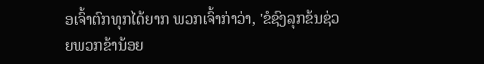ອເຈົ້າຕົກທຸກໄດ້ຍາກ ພວກເຈົ້າກ່າວ່າ, 'ຂໍຊົງລຸກຂ້ນຊ່ວຍພວກຂ້ານ້ອຍ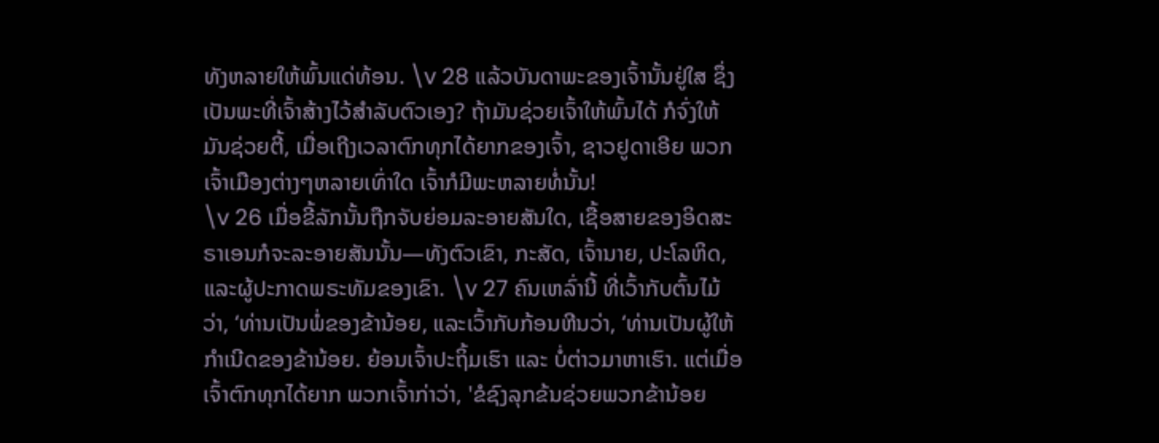ທັງຫລາຍໃຫ້ພົ້ນແດ່ທ້ອນ. \v 28 ແລ້ວບັນດາພະຂອງເຈົ້ານັ້ນຢູ່ໃສ ຊຶ່ງເປັນພະທີ່ເຈົ້າສ້າງໄວ້ສຳລັບຕົວເອງ? ຖ້າມັນຊ່ວຍເຈົ້າໃຫ້ພົ້ນໄດ້ ກໍຈົ່ງໃຫ້ມັນຊ່ວຍຕີ້, ເມື່ອເຖີງເວລາຕົກທຸກໄດ້ຍາກຂອງເຈົ້າ, ຊາວຢູດາເອີຍ ພວກເຈົ້າເມືອງຕ່າງໆຫລາຍເທົ່າໃດ ເຈົ້າກໍມີພະຫລາຍທໍ່ນັ້ນ!
\v 26 ເມື່ອຂີ້ລັກນັ້ນຖືກຈັບຍ່ອມລະອາຍສັນໃດ, ເຊື້ອສາຍຂອງອິດສະຣາເອນກໍຈະລະອາຍສັນນັ້ນ—ທັງຕົວເຂົາ, ກະສັດ, ເຈົ້ານາຍ, ປະໂລຫິດ, ແລະຜູ້ປະກາດພຣະທັມຂອງເຂົາ. \v 27 ຄົນເຫລົ່ານີ້ ທີ່ເວົ້າກັບຕົ້ນໄມ້ວ່າ, ‘ທ່ານເປັນພໍ່ຂອງຂ້ານ້ອຍ, ແລະເວົ້າກັບກ້ອນຫີນວ່າ, ‘ທ່ານເປັນຜູ້ໃຫ້ກຳເນີດຂອງຂ້ານ້ອຍ. ຍ້ອນເຈົ້າປະຖິ້ມເຮົາ ແລະ ບໍ່ຕ່າວມາຫາເຮົາ. ແຕ່ເມື່ອເຈົ້າຕົກທຸກໄດ້ຍາກ ພວກເຈົ້າກ່າວ່າ, 'ຂໍຊົງລຸກຂ້ນຊ່ວຍພວກຂ້ານ້ອຍ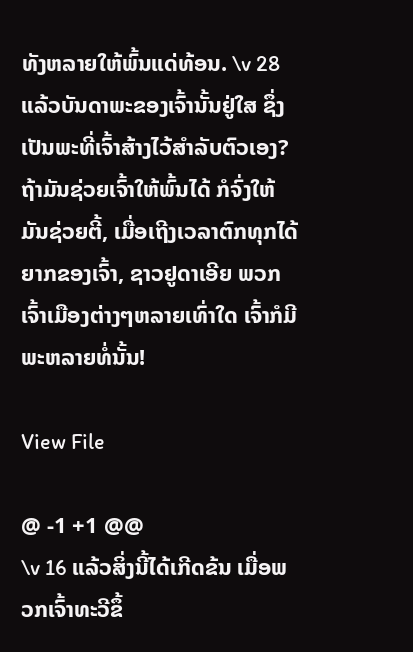ທັງຫລາຍໃຫ້ພົ້ນແດ່ທ້ອນ. \v 28 ແລ້ວບັນດາພະຂອງເຈົ້ານັ້ນຢູ່ໃສ ຊຶ່ງເປັນພະທີ່ເຈົ້າສ້າງໄວ້ສຳລັບຕົວເອງ? ຖ້າມັນຊ່ວຍເຈົ້າໃຫ້ພົ້ນໄດ້ ກໍຈົ່ງໃຫ້ມັນຊ່ວຍຕີ້, ເມື່ອເຖີງເວລາຕົກທຸກໄດ້ຍາກຂອງເຈົ້າ, ຊາວຢູດາເອີຍ ພວກເຈົ້າເມືອງຕ່າງໆຫລາຍເທົ່າໃດ ເຈົ້າກໍມີພະຫລາຍທໍ່ນັ້ນ!

View File

@ -1 +1 @@
\v 16 ແລ້ວສິ່ງນີ້ໄດ້ເກີດຂ້ນ ເມື່ອພວກເຈົ້າທະວີຂຶ້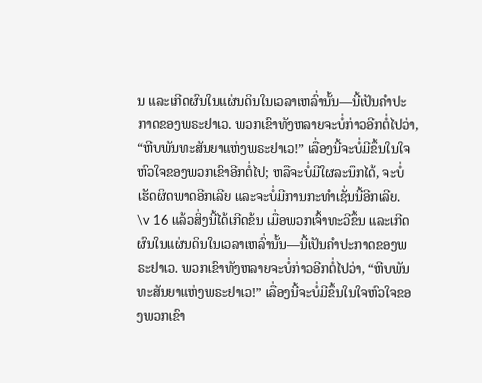ນ ແລະເກີດຜົນໃນແຜ່ນດິນໃນເວລາເຫລົ່ານັ້ນ—ນີ້ເປັນຄຳປະກາດຂອງພຣະຢາເວ. ພວກເຂົາທັງຫລາຍຈະບໍ່ກ່າວອີກຕໍ່ໄປວ່າ, “ຫີບພັນທະສັນຍາແຫ່ງພຣະຢາເວ!” ເລື່ອງນີ້ຈະບໍ່ມີຂຶ້ນໃນໃຈຫົວໃຈຂອງພວກເຂົາອີກຕໍ່ໄປ; ຫລືຈະບໍ່ມີໃຜລະນຶກໄດ້, ຈະບໍ່ເຮັດຜິດພາດອີກເລີຍ ແລະຈະບໍ່ມີການກະທຳເຊັ່ນນີ້ອີກເລີຍ.
\v 16 ແລ້ວສິ່ງນີ້ໄດ້ເກີດຂ້ນ ເມື່ອພວກເຈົ້າທະວີຂຶ້ນ ແລະເກີດຜົນໃນແຜ່ນດິນໃນເວລາເຫລົ່ານັ້ນ—ນີ້ເປັນຄຳປະກາດຂອງພຣະຢາເວ. ພວກເຂົາທັງຫລາຍຈະບໍ່ກ່າວອີກຕໍ່ໄປວ່າ, “ຫີບພັນທະສັນຍາແຫ່ງພຣະຢາເວ!” ເລື່ອງນີ້ຈະບໍ່ມີຂຶ້ນໃນໃຈຫົວໃຈຂອງພວກເຂົາ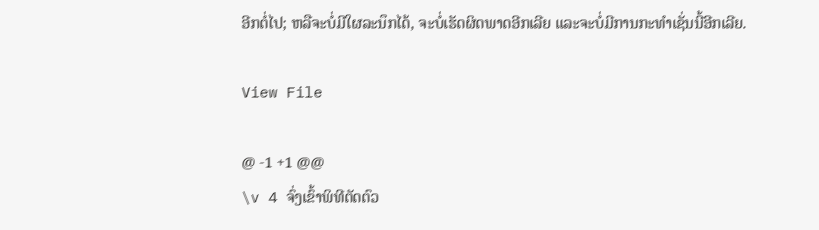ອີກຕໍ່ໄປ; ຫລືຈະບໍ່ມີໃຜລະນຶກໄດ້, ຈະບໍ່ເຮັດຜິດພາດອີກເລີຍ ແລະຈະບໍ່ມີການກະທຳເຊັ່ນນີ້ອີກເລີຍ.

View File

@ -1 +1 @@
\v 4 ຈົ່ງເຂົ້າພິທີຕັດຕົວ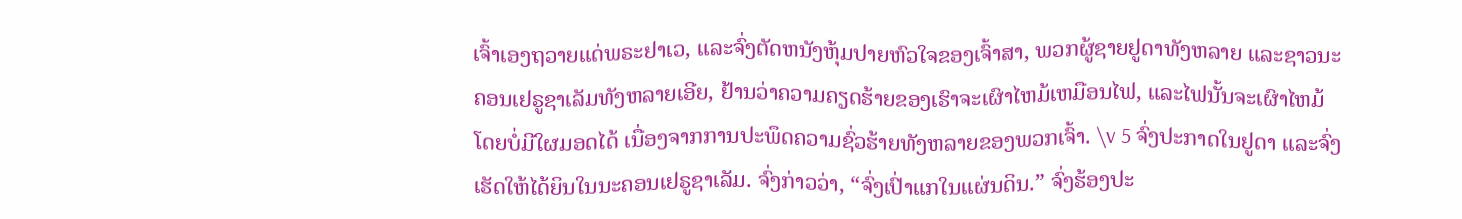ເຈົ້າເອງຖວາຍແດ່ພຣະຢາເວ, ແລະຈົ່ງຕັດຫນັງຫຸ້ມປາຍຫົວໃຈຂອງເຈົ້າສາ, ພວກຜູ້ຊາຍຢູດາທັງຫລາຍ ແລະຊາວນະຄອນເຢຣູຊາເລັມທັງຫລາຍເອີຍ, ຢ້ານວ່າຄວາມຄຽດຮ້າຍຂອງເຮົາຈະເຜົາໄຫມ້ເຫມືອນໄຟ, ແລະໄຟນັ້ນຈະເຜົາໄຫມ້ໂດຍບໍ່ມີໃຜມອດໄດ້ ເນື່ອງຈາກການປະພຶດຄວາມຊົ່ວຮ້າຍທັງຫລາຍຂອງພວກເຈົ້າ. \v 5 ຈົ່ງປະກາດໃນຢູດາ ແລະຈົ່ງເຮັດໃຫ້ໄດ້ຍິນໃນນະຄອນເຢຣູຊາເລັມ. ຈົ່ງກ່າວວ່າ, “ຈົ່ງເປົ່າແກໃນແຜ່ນດິນ.” ຈົ່ງຮ້ອງປະ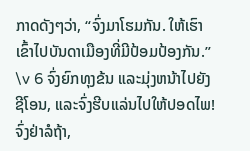ກາດດັງໆວ່າ, “ຈົ່ງມາໂຮມກັນ. ໃຫ້ເຮົາເຂົ້າໄປບັນດາເມືອງທີ່ມີປ້ອມປ້ອງກັນ.” \v 6 ຈົ່ງຍົກທຸງຂ້ນ ແລະມຸ່ງຫນ້າໄປຍັງຊີໂອນ, ແລະຈົ່ງຮີບແລ່ນໄປໃຫ້ປອດໄພ! ຈົ່ງຢ່າລໍຖ້າ,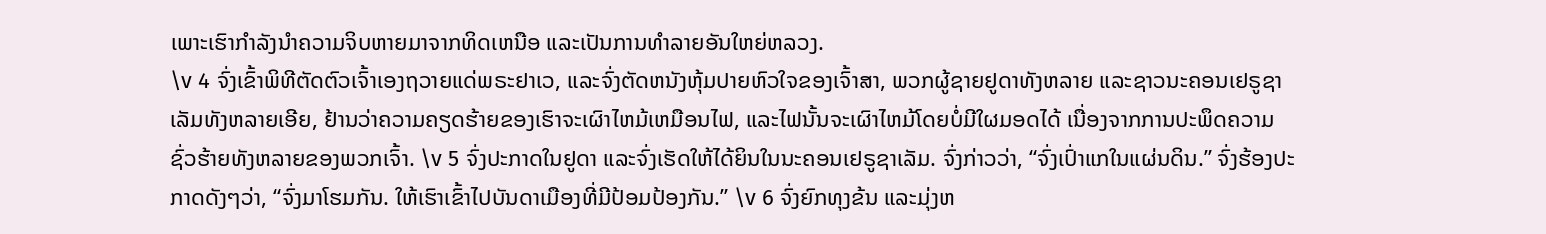ເພາະເຮົາກຳລັງນຳຄວາມຈິບຫາຍມາຈາກທິດເຫນືອ ແລະເປັນການທຳລາຍອັນໃຫຍ່ຫລວງ.
\v 4 ຈົ່ງເຂົ້າພິທີຕັດຕົວເຈົ້າເອງຖວາຍແດ່ພຣະຢາເວ, ແລະຈົ່ງຕັດຫນັງຫຸ້ມປາຍຫົວໃຈຂອງເຈົ້າສາ, ພວກຜູ້ຊາຍຢູດາທັງຫລາຍ ແລະຊາວນະຄອນເຢຣູຊາເລັມທັງຫລາຍເອີຍ, ຢ້ານວ່າຄວາມຄຽດຮ້າຍຂອງເຮົາຈະເຜົາໄຫມ້ເຫມືອນໄຟ, ແລະໄຟນັ້ນຈະເຜົາໄຫມ້ໂດຍບໍ່ມີໃຜມອດໄດ້ ເນື່ອງຈາກການປະພຶດຄວາມຊົ່ວຮ້າຍທັງຫລາຍຂອງພວກເຈົ້າ. \v 5 ຈົ່ງປະກາດໃນຢູດາ ແລະຈົ່ງເຮັດໃຫ້ໄດ້ຍິນໃນນະຄອນເຢຣູຊາເລັມ. ຈົ່ງກ່າວວ່າ, “ຈົ່ງເປົ່າແກໃນແຜ່ນດິນ.” ຈົ່ງຮ້ອງປະກາດດັງໆວ່າ, “ຈົ່ງມາໂຮມກັນ. ໃຫ້ເຮົາເຂົ້າໄປບັນດາເມືອງທີ່ມີປ້ອມປ້ອງກັນ.” \v 6 ຈົ່ງຍົກທຸງຂ້ນ ແລະມຸ່ງຫ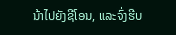ນ້າໄປຍັງຊີໂອນ, ແລະຈົ່ງຮີບ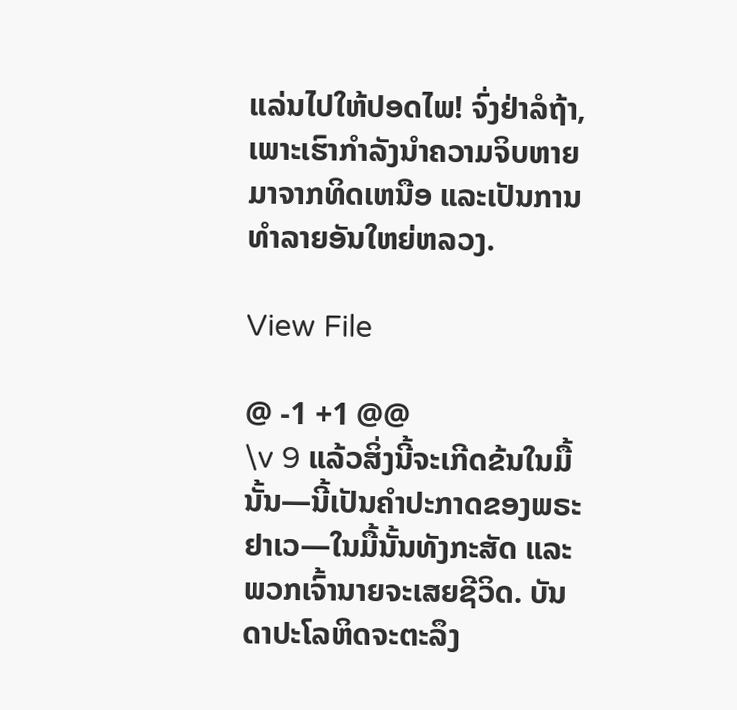ແລ່ນໄປໃຫ້ປອດໄພ! ຈົ່ງຢ່າລໍຖ້າ, ເພາະເຮົາກຳລັງນຳຄວາມຈິບຫາຍມາຈາກທິດເຫນືອ ແລະເປັນການທຳລາຍອັນໃຫຍ່ຫລວງ.

View File

@ -1 +1 @@
\v 9 ແລ້ວສິ່ງນີ້ຈະເກີດຂ້ນໃນມື້ນັ້ນ—ນີ້ເປັນຄຳປະກາດຂອງພຣະຢາເວ—ໃນມື້ນັ້ນທັງກະສັດ ແລະ ພວກເຈົ້ານາຍຈະເສຍຊີວິດ. ບັນດາປະໂລຫິດຈະຕະລຶງ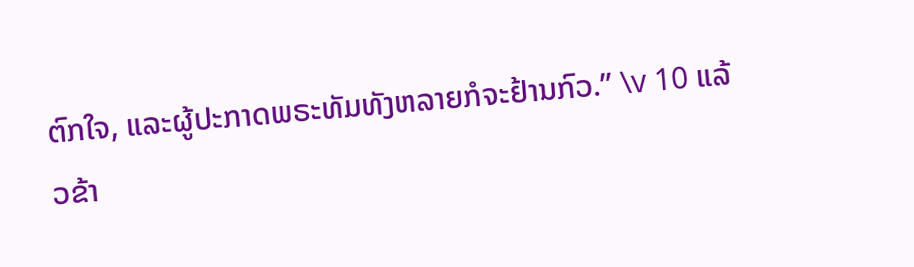ຕົກໃຈ, ແລະຜູ້ປະກາດພຣະທັມທັງຫລາຍກໍຈະຢ້ານກົວ.” \v 10 ແລ້ວຂ້າ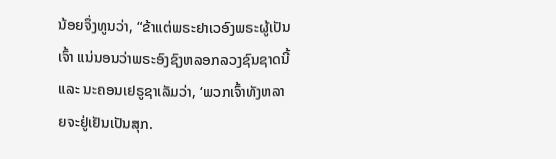ນ້ອຍຈຶ່ງທູນວ່າ, “ຂ້າແຕ່ພຣະຢາເວອົງພຣະຜູ້ເປັນເຈົ້າ ແນ່ນອນວ່າພຣະອົງຊົງຫລອກລວງຊົນຊາດນີ້ ແລະ ນະຄອນເຢຣູຊາເລັມວ່າ, ‘ພວກເຈົ້າທັງຫລາຍຈະຢູ່ເຢັນເປັນສຸກ.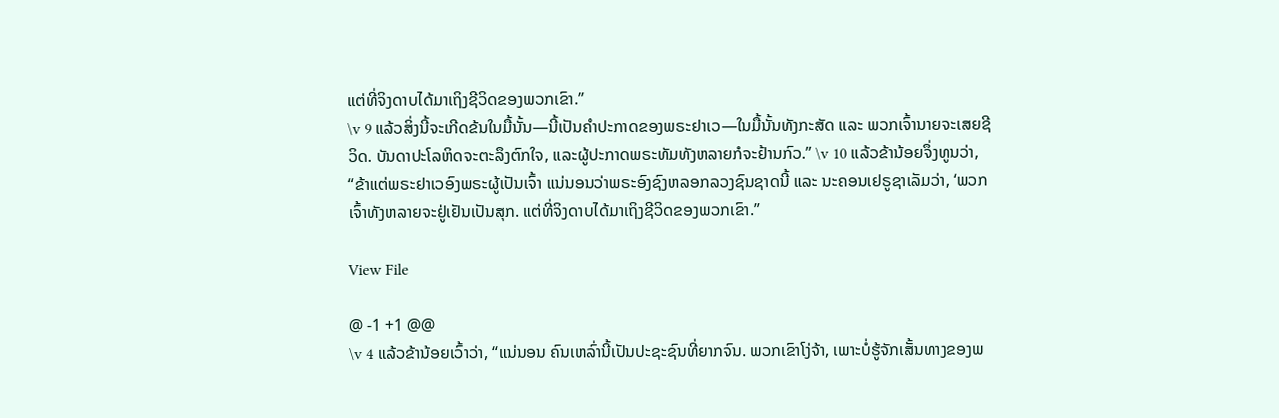ແຕ່ທີ່ຈິງດາບໄດ້ມາເຖິງຊີວິດຂອງພວກເຂົາ.”
\v 9 ແລ້ວສິ່ງນີ້ຈະເກີດຂ້ນໃນມື້ນັ້ນ—ນີ້ເປັນຄຳປະກາດຂອງພຣະຢາເວ—ໃນມື້ນັ້ນທັງກະສັດ ແລະ ພວກເຈົ້ານາຍຈະເສຍຊີວິດ. ບັນດາປະໂລຫິດຈະຕະລຶງຕົກໃຈ, ແລະຜູ້ປະກາດພຣະທັມທັງຫລາຍກໍຈະຢ້ານກົວ.” \v 10 ແລ້ວຂ້ານ້ອຍຈຶ່ງທູນວ່າ, “ຂ້າແຕ່ພຣະຢາເວອົງພຣະຜູ້ເປັນເຈົ້າ ແນ່ນອນວ່າພຣະອົງຊົງຫລອກລວງຊົນຊາດນີ້ ແລະ ນະຄອນເຢຣູຊາເລັມວ່າ, ‘ພວກເຈົ້າທັງຫລາຍຈະຢູ່ເຢັນເປັນສຸກ. ແຕ່ທີ່ຈິງດາບໄດ້ມາເຖິງຊີວິດຂອງພວກເຂົາ.”

View File

@ -1 +1 @@
\v 4 ແລ້ວຂ້ານ້ອຍເວົ້າວ່າ, “ແນ່ນອນ ຄົນເຫລົ່ານີ້ເປັນປະຊະຊົນທີ່ຍາກຈົນ. ພວກເຂົາໂງ່ຈ້າ, ເພາະບໍ່ຮູ້ຈັກເສັ້ນທາງຂອງພ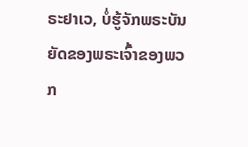ຣະຢາເວ, ບໍ່ຮູ້ຈັກພຣະບັນຍັດຂອງພຣະເຈົ້າຂອງພວກ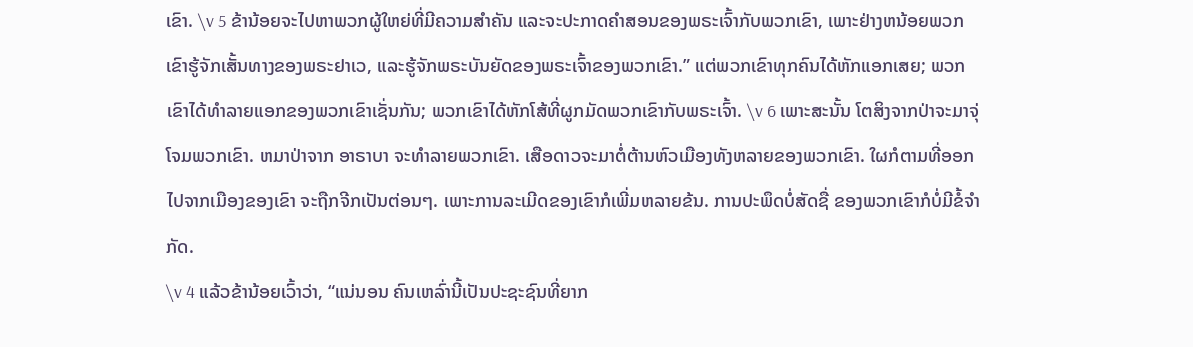ເຂົາ. \v 5 ຂ້ານ້ອຍຈະໄປຫາພວກຜູ້ໃຫຍ່ທີ່ມີຄວາມສຳຄັນ ແລະຈະປະກາດຄຳສອນຂອງພຣະເຈົ້າກັບພວກເຂົາ, ເພາະຢ່າງຫນ້ອຍພວກເຂົາຮູ້ຈັກເສັ້ນທາງຂອງພຣະຢາເວ, ແລະຮູ້ຈັກພຣະບັນຍັດຂອງພຣະເຈົ້າຂອງພວກເຂົາ.” ແຕ່ພວກເຂົາທຸກຄົນໄດ້ຫັກແອກເສຍ; ພວກເຂົາໄດ້ທຳລາຍແອກຂອງພວກເຂົາເຊັ່ນກັນ; ພວກເຂົາໄດ້ຫັກໂສ້ທີ່ຜູກມັດພວກເຂົາກັບພຣະເຈົ້າ. \v 6 ເພາະສະນັ້ນ ໂຕສິງຈາກປ່າຈະມາຈຸ່ໂຈມພວກເຂົາ. ຫມາປ່າຈາກ ອາຣາບາ ຈະທຳລາຍພວກເຂົາ. ເສືອດາວຈະມາຕໍ່ຕ້ານຫົວເມືອງທັງຫລາຍຂອງພວກເຂົາ. ໃຜກໍຕາມທີ່ອອກໄປຈາກເມືອງຂອງເຂົາ ຈະຖືກຈີກເປັນຕ່ອນໆ. ເພາະການລະເມີດຂອງເຂົາກໍເພີ່ມຫລາຍຂ້ນ. ການປະພຶດບໍ່ສັດຊື່ ຂອງພວກເຂົາກໍບໍ່ມີຂໍ້ຈຳກັດ.
\v 4 ແລ້ວຂ້ານ້ອຍເວົ້າວ່າ, “ແນ່ນອນ ຄົນເຫລົ່ານີ້ເປັນປະຊະຊົນທີ່ຍາກ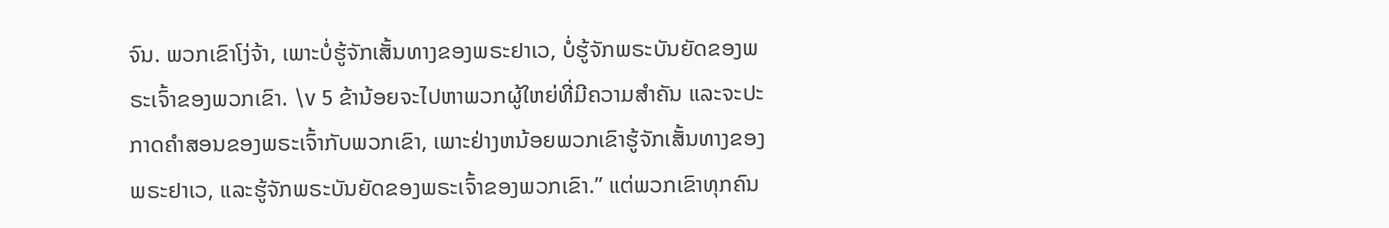ຈົນ. ພວກເຂົາໂງ່ຈ້າ, ເພາະບໍ່ຮູ້ຈັກເສັ້ນທາງຂອງພຣະຢາເວ, ບໍ່ຮູ້ຈັກພຣະບັນຍັດຂອງພຣະເຈົ້າຂອງພວກເຂົາ. \v 5 ຂ້ານ້ອຍຈະໄປຫາພວກຜູ້ໃຫຍ່ທີ່ມີຄວາມສຳຄັນ ແລະຈະປະກາດຄຳສອນຂອງພຣະເຈົ້າກັບພວກເຂົາ, ເພາະຢ່າງຫນ້ອຍພວກເຂົາຮູ້ຈັກເສັ້ນທາງຂອງພຣະຢາເວ, ແລະຮູ້ຈັກພຣະບັນຍັດຂອງພຣະເຈົ້າຂອງພວກເຂົາ.” ແຕ່ພວກເຂົາທຸກຄົນ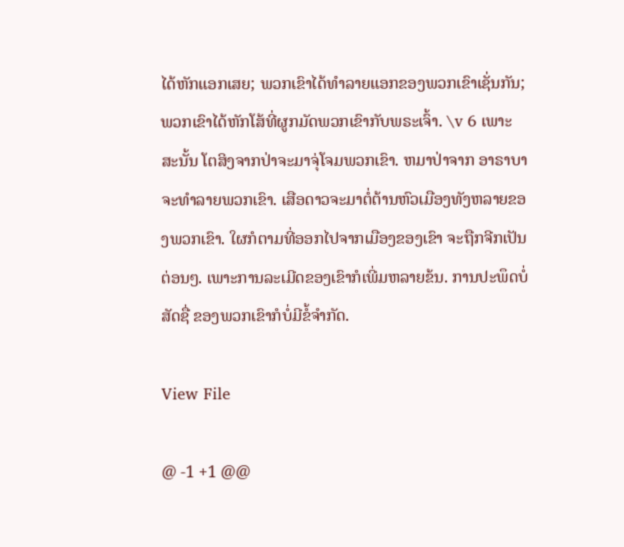ໄດ້ຫັກແອກເສຍ; ພວກເຂົາໄດ້ທຳລາຍແອກຂອງພວກເຂົາເຊັ່ນກັນ; ພວກເຂົາໄດ້ຫັກໂສ້ທີ່ຜູກມັດພວກເຂົາກັບພຣະເຈົ້າ. \v 6 ເພາະສະນັ້ນ ໂຕສິງຈາກປ່າຈະມາຈຸ່ໂຈມພວກເຂົາ. ຫມາປ່າຈາກ ອາຣາບາ ຈະທຳລາຍພວກເຂົາ. ເສືອດາວຈະມາຕໍ່ຕ້ານຫົວເມືອງທັງຫລາຍຂອງພວກເຂົາ. ໃຜກໍຕາມທີ່ອອກໄປຈາກເມືອງຂອງເຂົາ ຈະຖືກຈີກເປັນຕ່ອນໆ. ເພາະການລະເມີດຂອງເຂົາກໍເພີ່ມຫລາຍຂ້ນ. ການປະພຶດບໍ່ສັດຊື່ ຂອງພວກເຂົາກໍບໍ່ມີຂໍ້ຈຳກັດ.

View File

@ -1 +1 @@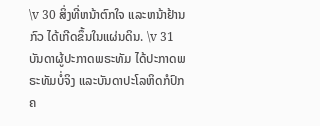\v 30 ສິ່ງທີ່ຫນ້າຕົກໃຈ ແລະຫນ້າຢ້ານກົວ ໄດ້ເກີດຂຶ້ນໃນແຜ່ນດິນ. \v 31 ບັນດາຜູ້ປະກາດພຣະທັມ ໄດ້ປະກາດພຣະທັມບໍ່ຈິງ ແລະບັນດາປະໂລຫິດກໍປົກຄ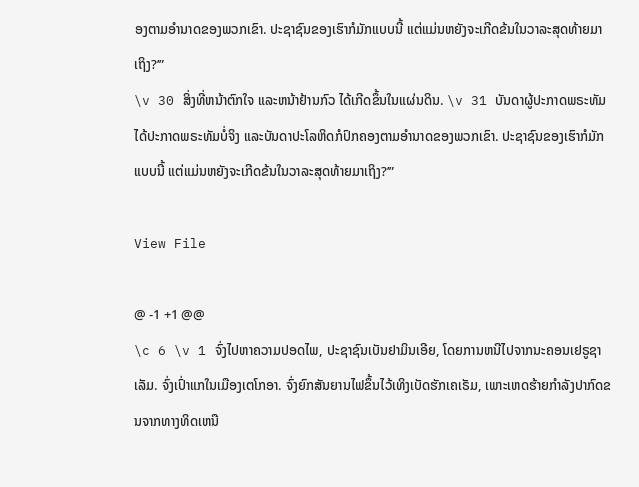ອງຕາມອຳນາດຂອງພວກເຂົາ. ປະຊາຊົນຂອງເຮົາກໍມັກແບບນີ້ ແຕ່ແມ່ນຫຍັງຈະເກີດຂ້ນໃນວາລະສຸດທ້າຍມາເຖິງ?’”
\v 30 ສິ່ງທີ່ຫນ້າຕົກໃຈ ແລະຫນ້າຢ້ານກົວ ໄດ້ເກີດຂຶ້ນໃນແຜ່ນດິນ. \v 31 ບັນດາຜູ້ປະກາດພຣະທັມ ໄດ້ປະກາດພຣະທັມບໍ່ຈິງ ແລະບັນດາປະໂລຫິດກໍປົກຄອງຕາມອຳນາດຂອງພວກເຂົາ. ປະຊາຊົນຂອງເຮົາກໍມັກແບບນີ້ ແຕ່ແມ່ນຫຍັງຈະເກີດຂ້ນໃນວາລະສຸດທ້າຍມາເຖິງ?’”

View File

@ -1 +1 @@
\c 6 \v 1 ຈົ່ງໄປຫາຄວາມປອດໄພ, ປະຊາຊົນເບັນຢາມິນເອີຍ, ໂດຍການຫນີໄປຈາກນະຄອນເຢຣູຊາເລັມ. ຈົ່ງເປົ່າແກໃນເມືອງເຕໂກອາ. ຈົ່ງຍົກສັນຍານໄຟຂຶ້ນໄວ້ເທິງເບັດຮັກເຄເຣັມ, ເພາະເຫດຮ້າຍກຳລັງປາກົດຂນຈາກທາງທິດເຫນື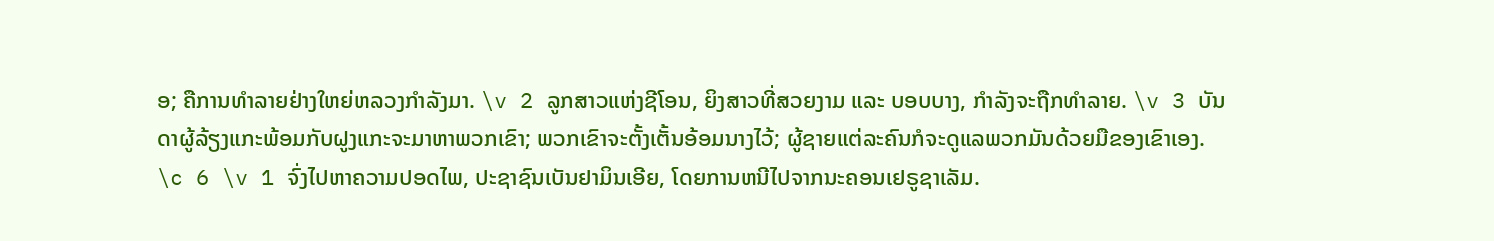ອ; ຄືການທຳລາຍຢ່າງໃຫຍ່ຫລວງກຳລັງມາ. \v 2 ລູກສາວແຫ່ງຊີໂອນ, ຍິງສາວທີ່ສວຍງາມ ແລະ ບອບບາງ, ກຳລັງຈະຖືກທຳລາຍ. \v 3 ບັນດາຜູ້ລ້ຽງແກະພ້ອມກັບຝູງແກະຈະມາຫາພວກເຂົາ; ພວກເຂົາຈະຕັ້ງເຕັ້ນອ້ອມນາງໄວ້; ຜູ້ຊາຍແຕ່ລະຄົນກໍຈະດູແລພວກມັນດ້ວຍມືຂອງເຂົາເອງ.
\c 6 \v 1 ຈົ່ງໄປຫາຄວາມປອດໄພ, ປະຊາຊົນເບັນຢາມິນເອີຍ, ໂດຍການຫນີໄປຈາກນະຄອນເຢຣູຊາເລັມ.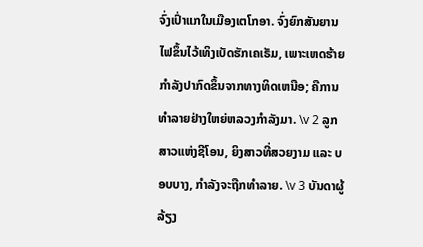ຈົ່ງເປົ່າແກໃນເມືອງເຕໂກອາ. ຈົ່ງຍົກສັນຍານໄຟຂຶ້ນໄວ້ເທິງເບັດຮັກເຄເຣັມ, ເພາະເຫດຮ້າຍກຳລັງປາກົດຂຶ້ນຈາກທາງທິດເຫນືອ; ຄືການທຳລາຍຢ່າງໃຫຍ່ຫລວງກຳລັງມາ. \v 2 ລູກສາວແຫ່ງຊີໂອນ, ຍິງສາວທີ່ສວຍງາມ ແລະ ບອບບາງ, ກຳລັງຈະຖືກທຳລາຍ. \v 3 ບັນດາຜູ້ລ້ຽງ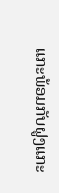ແກະພ້ອມກັບຝູງແກະ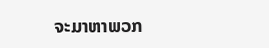ຈະມາຫາພວກ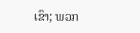ເຂົາ; ພວກ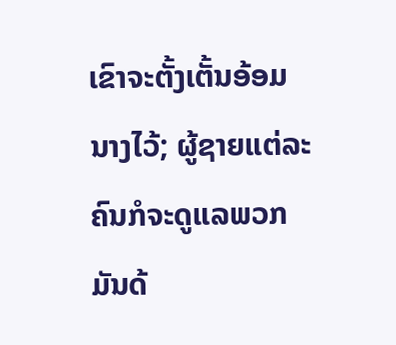ເຂົາຈະຕັ້ງເຕັ້ນອ້ອມນາງໄວ້; ຜູ້ຊາຍແຕ່ລະຄົນກໍຈະດູແລພວກມັນດ້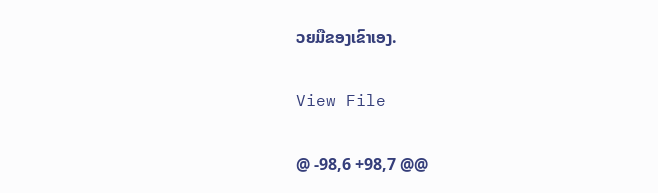ວຍມືຂອງເຂົາເອງ.

View File

@ -98,6 +98,7 @@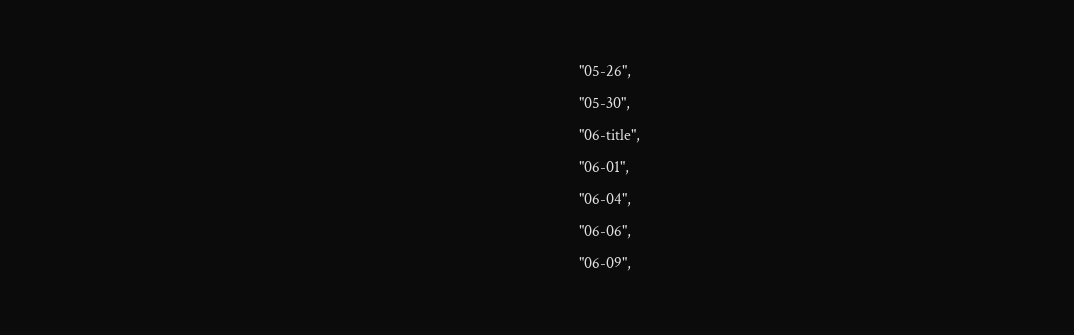"05-26",
"05-30",
"06-title",
"06-01",
"06-04",
"06-06",
"06-09",